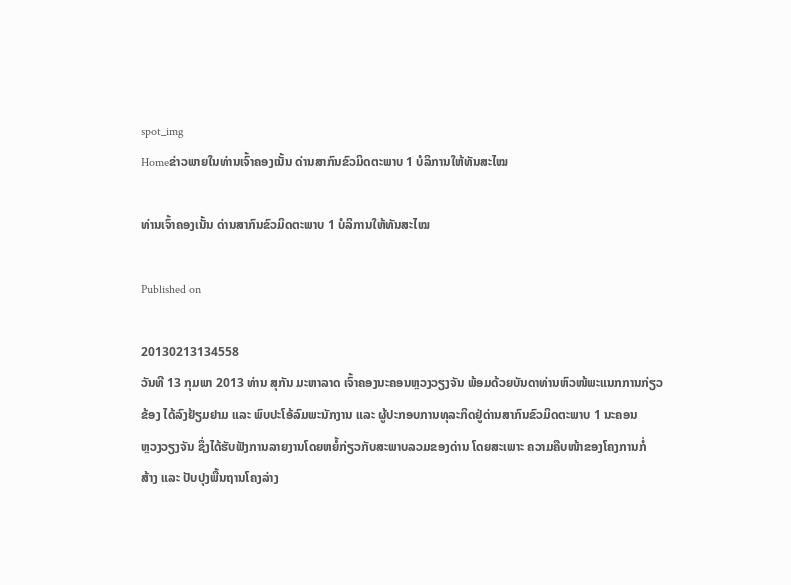spot_img
Homeຂ່າວພາຍໃນທ່ານເຈົ້າຄອງເນັ້ນ ດ່ານສາກົນຂົວມິດຕະພາບ 1 ບໍລິການໃຫ້ທັນສະໄໝ

ທ່ານເຈົ້າຄອງເນັ້ນ ດ່ານສາກົນຂົວມິດຕະພາບ 1 ບໍລິການໃຫ້ທັນສະໄໝ

Published on

20130213134558
ວັນທີ 13 ກຸມພາ 2013 ທ່ານ ສຸກັນ ມະຫາລາດ ເຈົ້າຄອງນະຄອນຫຼວງວຽງຈັນ ພ້ອມດ້ວຍບັນດາທ່ານຫົວໜ້ພະແນກການກ່ຽວ
ຂ້ອງ ໄດ້ລົງຢ້ຽມຢາມ ແລະ ພົບປະໂອ້ລົມພະນັກງານ ແລະ ຜູ້ປະກອບການທຸລະກິດຢູ່ດ່ານສາກົນຂົວມິດຕະພາບ 1 ນະຄອນ
ຫຼວງວຽງຈັນ ຊຶ່ງໄດ້ຮັບຟັງການລາຍງານໂດຍຫຍໍ້ກ່ຽວກັບສະພາບລວມຂອງດ່ານ ໂດຍສະເພາະ ຄວາມຄືບໜ້າຂອງໂຄງການກໍ່
ສ້າງ ແລະ ປັບປຸງພື້ນຖານໂຄງລ່າງ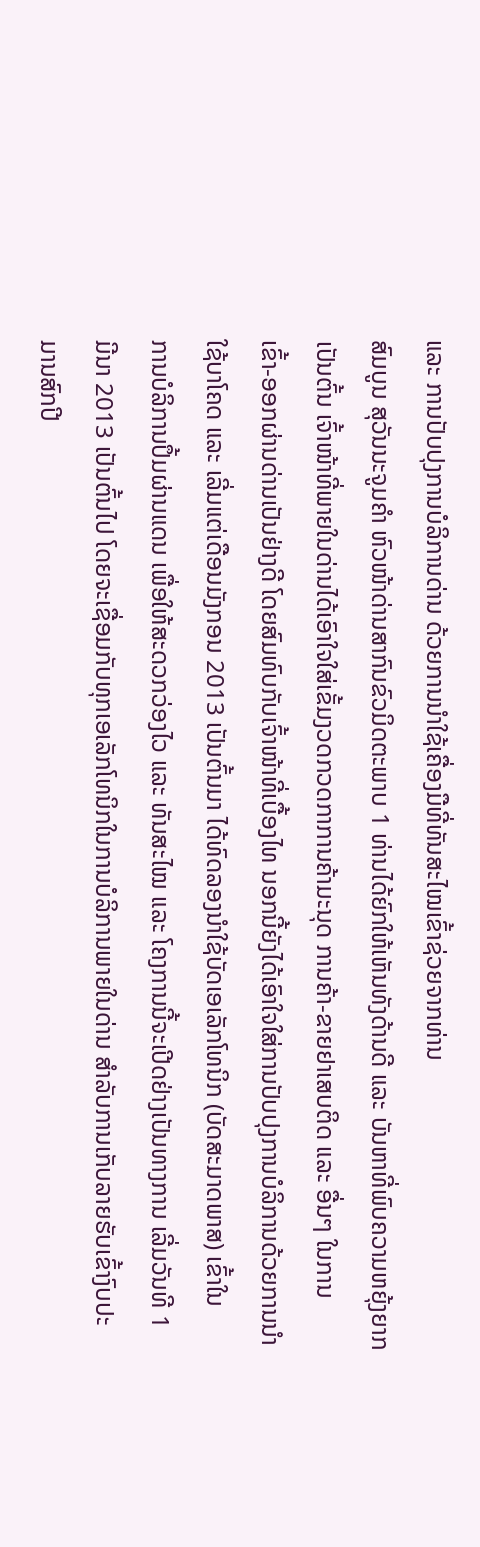ແລະ ການປັບປຸງການບໍລິການດ່ານ ດ້ວຍການນຳໃຊ້ເຄື່ອງມືທີ່ທັນສະໄໝເຂົ້າຊ່ວຍຈາກທ່ານ
ສົມບູນ ສຸວັນນະຈູມຄຳ ຫົວໜ້າດ່ານສາກົນຂົວມິດຕະພາບ 1 ທ່ານໄດ້ຍົກໃຫ້ເຫັນທັງດ້ານດີ ແລະ ບັນຫາທີ່ພົບຄວາມຫຍຸ້ງຍາກ
ເປັນຕົ້ນ ເຈົ້າໜ້າທີ່ພາຍໃນດ່ານໄດ້ເອົາໃຈໃສ່ເຂັ້ມງວດກວດກາການຄ້າມະນຸດ ການຄ້າ-ຂາຍຢາເສບຕິດ ແລະ ອື່ນໆ ໃນການ
ເຂົ້າ-ອອກຜ່ານດ່ານເປັນຢ່າງດີ ໂດຍສົມທົບກັບເຈົ້າໜ້າທີ່ເບື້ອງໄທ ນອກນີ້ຍັງໄດ້ເອົາໃຈໃສ່ການປັບປຸງການບໍລິການດ້ວຍການນຳ
ໃຊ້ບາໂຄດ ແລະ ເລີ່ມແຕ່ເດືອນມັງກອນ 2013 ເປັນຕົ້ນມາ ໄດ້ທົດລອງນຳໃຊ້ບັດເອເລັກໂທນິກ (ບັດສະມາດພາສ) ເຂົ້າໃນ
ການບໍລິການປຶ້ມຜ່ານແດນ ເພື່ອໃຫ້ສະດວກວ່ອງໄວ ແລະ ທັນສະໄໝ ແລະ ໂຄງການນີ້ຈະເປີດຢ່າງເປັນທາງການ ເລີ່ມວັນທີ 1
ມີນາ 2013 ເປັນຕົ້ນໄປ ໂດຍຈະເຊື່ອມກັບທຸກເອເລັກໂທນິກໃນການບໍລິການພາຍໃນດ່ານ ສຳລັບການເກັບລາຍຮັບເຂົ້າງົບປະ
ມານສົກປີ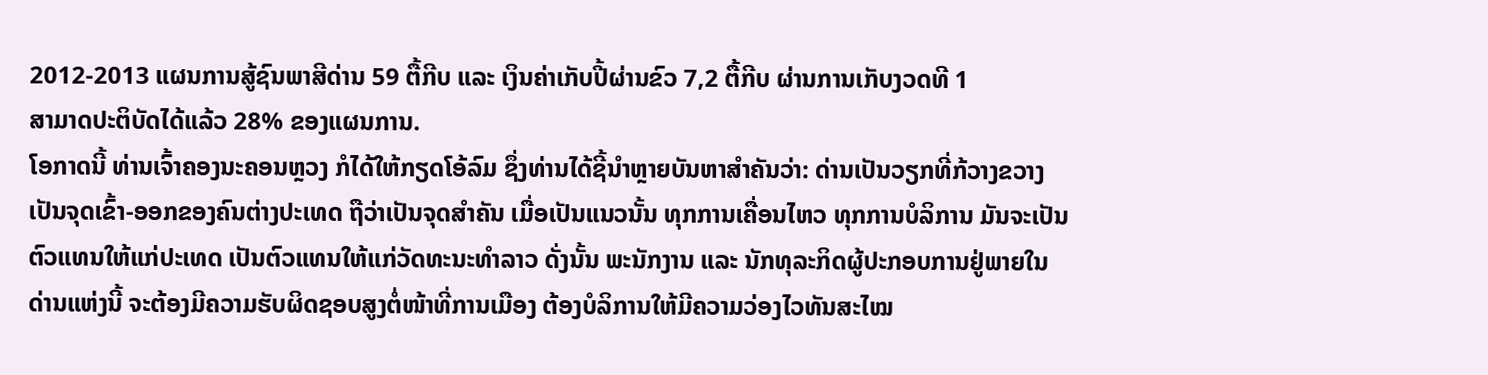2012-2013 ແຜນການສູ້ຊົນພາສີດ່ານ 59 ຕື້ກີບ ແລະ ເງິນຄ່າເກັບປີ້ຜ່ານຂົວ 7,2 ຕື້ກີບ ຜ່ານການເກັບງວດທີ 1
ສາມາດປະຕິບັດໄດ້ແລ້ວ 28% ຂອງແຜນການ.
ໂອກາດນີ້ ທ່ານເຈົ້າຄອງນະຄອນຫຼວງ ກໍໄດ້ໃຫ້ກຽດໂອ້ລົມ ຊຶ່ງທ່ານໄດ້ຊີ້ນຳຫຼາຍບັນຫາສຳຄັນວ່າ: ດ່ານເປັນວຽກທີ່ກ້ວາງຂວາງ
ເປັນຈຸດເຂົ້າ-ອອກຂອງຄົນຕ່າງປະເທດ ຖືວ່າເປັນຈຸດສຳຄັນ ເມື່ອເປັນແນວນັ້ນ ທຸກການເຄື່ອນໄຫວ ທຸກການບໍລິການ ມັນຈະເປັນ
ຕົວແທນໃຫ້ແກ່ປະເທດ ເປັນຕົວແທນໃຫ້ແກ່ວັດທະນະທຳລາວ ດັ່ງນັ້ນ ພະນັກງານ ແລະ ນັກທຸລະກິດຜູ້ປະກອບການຢູ່ພາຍໃນ
ດ່ານແຫ່ງນີ້ ຈະຕ້ອງມີຄວາມຮັບຜິດຊອບສູງຕໍ່ໜ້າທີ່ການເມືອງ ຕ້ອງບໍລິການໃຫ້ມີຄວາມວ່ອງໄວທັນສະໄໝ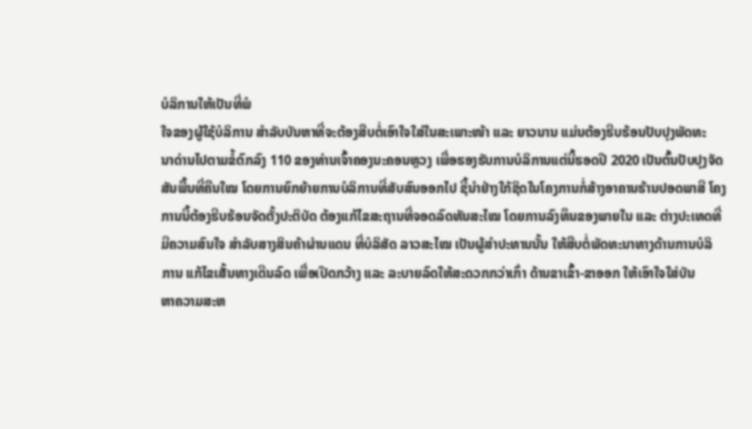ບໍລິການໃຫ້ເປັນທີ່ພໍ
ໃຈຂອງຜູ້ໃຊ້ບໍລິການ ສຳລັບບັນຫາທີ່ຈະຕ້ອງສືບຕໍ່ເອົາໃຈໃສ່ໃນສະເພາະໜ້າ ແລະ ຍາວນານ ແມ່ນຕ້ອງຮີບຮ້ອນປັບປຸງພັດທະ
ນາດ່ານໄປຕາມຂໍ້ຕົກລົງ 110 ຂອງທ່ານເຈົ້າຄອງນະຄອນຫຼວງ ເພື່ອຮອງຮັບການບໍລິການແຕ່ນີ້ຮອດປີ 2020 ເປັນຕົ້ນປັບປຸງຈັດ
ສັນພື້ນທີ່ຄືນໃໝ ໂດຍການຍົກຍ້າຍການບໍລິການທີ່ສັບສົນອອກໄປ ຊີ້ນຳຢ່າງໃກ້ຊິດໃນໂຄງການກໍ່ສ້າງອາຄານຮ້ານປອດພາສີ ໂຄງ
ການນີ້ຕ້ອງຮີບຮ້ອນຈັດຕັ້ງປະຕິບັດ ຕ້ອງແກ້ໄຂສະຖານທີ່ຈອດລົດທັນສະໄໝ ໂດຍການລົງທຶນຂອງພາຍໃນ ແລະ ຕ່າງປະເທດທີ່
ມີຄວາມສົນໃຈ ສຳລັບສາງສິນຄ້າຜ່ານແດນ ທີ່ບໍລິສັດ ລາວສະໄໝ ເປັນຜູ້ສຳປະທານນັ້ນ ໃຫ້ສືບຕໍ່ພັດທະນາທາງດ້ານການບໍລິ
ການ ແກ້ໄຂເສັ້ນທາງເດີນລົດ ເພື່ອເປີດກວ້າງ ແລະ ລະບາຍລົດໃຫ້ສະດວກກວ່າເກົ່າ ດ້ານຂາເຂົ້າ-ຂາອອກ ໃຫ້ເອົາໃຈໃສ່ບັນ
ຫາຄວາມສະຫ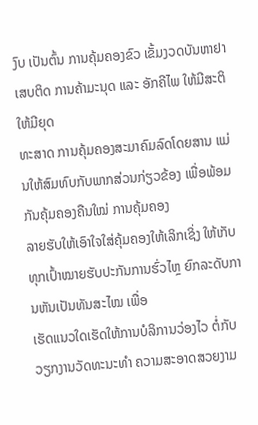ງົບ ເປັນຕົ້ນ ການຄຸ້ມຄອງຂົວ ເຂັ້ມງວດບັນຫາຢາເສບຕິດ ການຄ້າມະນຸດ ແລະ ອັກຄີໄພ ໃຫ້ມີສະຕິ ໃຫ້ມີຍຸດ
ທະສາດ ການຄຸ້ມຄອງສະມາຄົມລົດໂດຍສານ ແມ່ນໃຫ້ສົມທົບກັບພາກສ່ວນກ່ຽວຂ້ອງ ເພື່ອພ້ອມກັນຄຸ້ມຄອງຄືນໃໝ່ ການຄຸ້ມຄອງ
ລາຍຮັບໃຫ້ເອົາໃຈໃສ່ຄຸ້ມຄອງໃຫ້ເລິກເຊິ່ງ ໃຫ້ເກັບທຸກເປົ້າໝາຍຮັບປະກັນການຮົ່ວໄຫຼ ຍົກລະດັບການຫັນເປັນທັນສະໄໝ ເພື່ອ
ເຮັດແນວໃດເຮັດໃຫ້ການບໍລິການວ່ອງໄວ ຕໍ່ກັບວຽກງານວັດທະນະທຳ ຄວາມສະອາດສວຍງາມ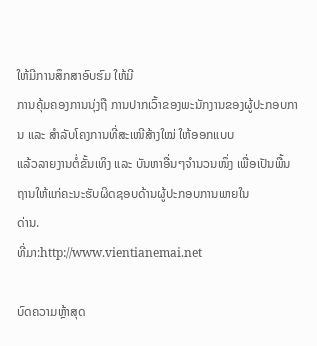ໃຫ້ມີການສຶກສາອົບຮົມ ໃຫ້ມີ
ການຄຸ້ມຄອງການນຸ່ງຖື ການປາກເວົ້າຂອງພະນັກງານຂອງຜູ້ປະກອບການ ແລະ ສຳລັບໂຄງການທີ່ສະເໜີສ້າງໃໝ່ ໃຫ້ອອກແບບ
ແລ້ວລາຍງານຕໍ່ຂັ້ນເທິງ ແລະ ບັນຫາອື່ນໆຈຳນວນໜຶ່ງ ເພື່ອເປັນພື້ນຖານໃຫ້ແກ່ຄະນະຮັບຜິດຊອບດ້ານຜູ້ປະກອບການພາຍໃນ
ດ່ານ.
ທີ່ມາ:http://www.vientianemai.net

ບົດຄວາມຫຼ້າສຸດ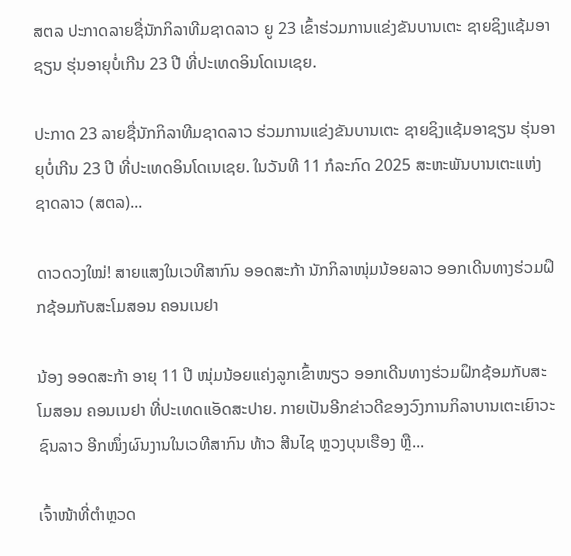ສຕລ ປະກາດລາຍຊື່ນັກກິລາທີມຊາດລາວ ຍູ 23 ເຂົ້າຮ່ວມການແຂ່ງຂັນບານເຕະ ຊາຍຊິງແຊ້ມອາຊຽນ ຮຸ່ນອາຍຸບໍ່ເກີນ 23 ປີ ທີ່ປະເທດອິນໂດເນເຊຍ.

ປະກາດ 23 ລາຍຊື່ນັກກິລາທີມຊາດລາວ ຮ່ວມການແຂ່ງຂັນບານເຕະ ຊາຍຊິງແຊ້ມອາຊຽນ ຮຸ່ນອາຍຸບໍ່ເກີນ 23 ປີ ທີ່ປະເທດອິນໂດເນເຊຍ. ໃນວັນທີ 11 ກໍລະກົດ 2025 ສະຫະພັນບານເຕະແຫ່ງຊາດລາວ (ສຕລ)...

ດາວດວງໃໝ່! ສາຍແສງໃນເວທີສາກົນ ອອດສະກ້າ ນັກກິລາໜຸ່ມນ້ອຍລາວ ອອກເດີນທາງຮ່ວມຝຶກຊ້ອມກັບສະໂມສອນ ຄອນເນຢາ

ນ້ອງ ອອດສະກ້າ ອາຍຸ 11 ປີ ໜຸ່ມນ້ອຍແຄ່ງລູກເຂົ້າໜຽວ ອອກເດີນທາງຮ່ວມຝຶກຊ້ອມກັບສະໂມສອນ ຄອນເນຢາ ທີ່ປະເທດແອັດສະປາຍ. ກາຍເປັນອີກຂ່າວດີຂອງວົງການກິລາບານເຕະເຍົາວະຊົນລາວ ອີກໜຶ່ງຜົນງານໃນເວທີສາກົນ ທ້າວ ສີນໄຊ ຫຼວງບຸນເຮືອງ ຫຼື...

ເຈົ້າໜ້າທີ່ຕຳຫຼວດ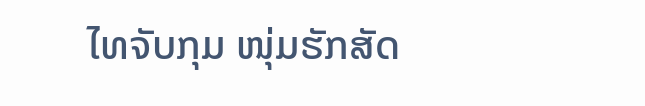ໄທຈັບກຸມ ໜຸ່ມຮັກສັດ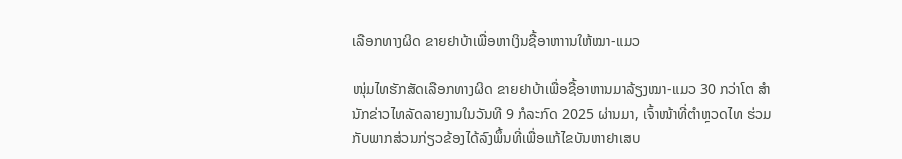ເລືອກທາງຜິດ ຂາຍຢາບ້າເພື່ອຫາເງິນຊື້ອາຫາານໃຫ້ໝາ-ແມວ

ໜຸ່ມໄທຮັກສັດເລືອກທາງຜິດ ຂາຍຢາບ້າເພື່ອຊື້ອາຫານມາລ້ຽງໝາ-ແມວ 30 ກວ່າໂຕ ສຳນັກຂ່າວໄທລັດລາຍງານໃນວັນທີ 9 ກໍລະກົດ 2025 ຜ່ານມາ, ເຈົ້າໜ້າທີ່ຕຳຫຼວດໄທ ຮ່ວມກັບພາກສ່ວນກ່ຽວຂ້ອງໄດ້ລົງພຶ້ນທີ່ເພື່ອແກ້ໄຂບັນຫາຢາເສບ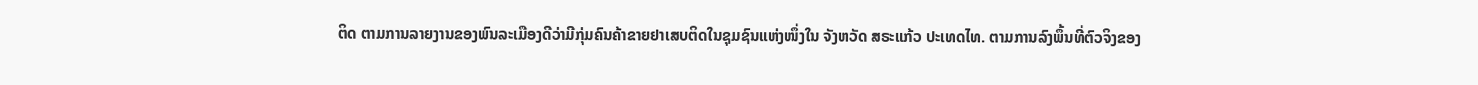ຕິດ ຕາມການລາຍງານຂອງພົນລະເມືອງດີວ່າມີກຸ່ມຄົນຄ້າຂາຍຢາເສບຕິດໃນຊຸມຊົນແຫ່ງໜຶ່ງໃນ ຈັງຫວັດ ສຣະແກ້ວ ປະເທດໄທ. ຕາມການລົງພຶ້ນທີ່ຕົວຈິງຂອງ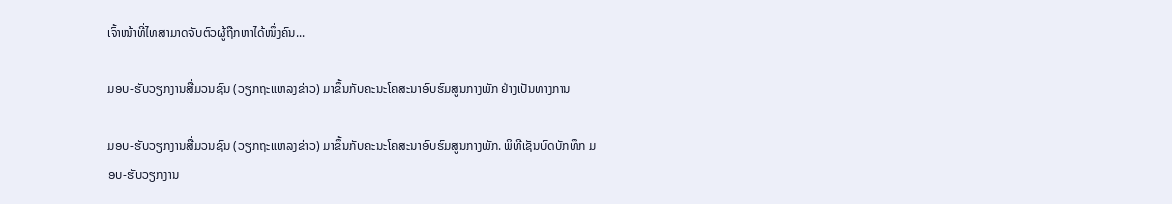ເຈົ້າໜ້າທີ່ໄທສາມາດຈັບຕົວຜູ້ຖືກຫາໄດ້ໜຶ່ງຄົນ...

ມອບ-ຮັບວຽກງານສື່ມວນຊົນ (ວຽກຖະແຫລງຂ່າວ) ມາຂຶ້ນກັບຄະນະໂຄສະນາອົບຮົມສູນກາງພັກ ຢ່າງເປັນທາງການ

ມອບ-ຮັບວຽກງານສື່ມວນຊົນ (ວຽກຖະແຫລງຂ່າວ) ມາຂຶ້ນກັບຄະນະໂຄສະນາອົບຮົມສູນກາງພັກ. ພິທີເຊັນບົດບັກທຶກ ມອບ-ຮັບວຽກງານ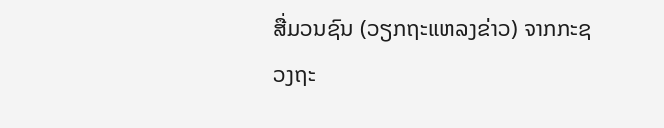ສື່ມວນຊົນ (ວຽກຖະແຫລງຂ່າວ) ຈາກກະຊວງຖະ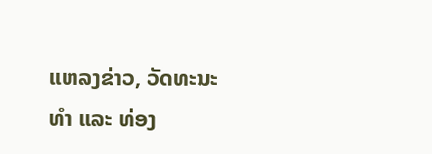ແຫລງຂ່າວ, ວັດທະນະທຳ ແລະ ທ່ອງ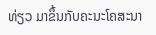ທ່ຽວ ມາຂຶ້ນກັບຄະນະໂຄສະນາ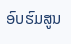ອົບຮົມສູນ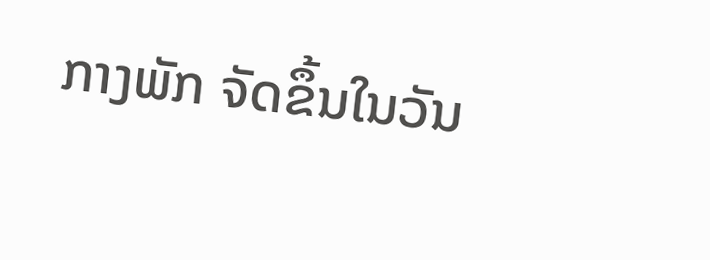ກາງພັກ ຈັດຂຶ້ນໃນວັນ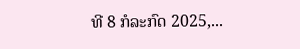ທີ 8 ກໍລະກົດ 2025,...